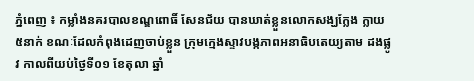ភ្នំពេញ ៖ កម្លាំងនគរបាលខណ្ឌពោធិ៍ សែនជ័យ បានឃាត់ខ្លួនលោកសង្ឃក្លែង ក្លាយ៥នាក់ ខណៈដែលកំពុងដេញចាប់ខ្លួន ក្រុមក្មេងស្ទាវបង្កភាពអនាធិបតេយ្យតាម ដងផ្លូវ កាលពីយប់ថ្ងៃទី០១ ខែតុលា ឆ្នាំ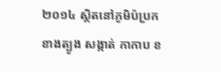២០១៤ ស្ថិតនៅភូមិប៉ប្រកខាងត្បូង សង្កាត់ កាកាប ខ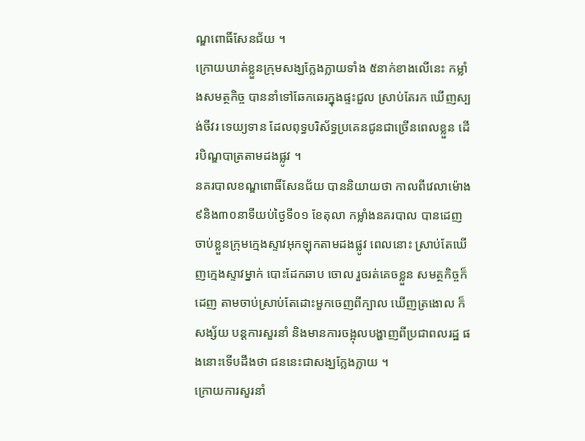ណ្ឌពោធិ៍សែនជ័យ ។
ក្រោយឃាត់ខ្លួនក្រុមសង្ឃក្លែងក្លាយទាំង ៥នាក់ខាងលើនេះ កម្លាំងសមត្ថកិច្ច បាននាំទៅឆែកឆេរក្នុងផ្ទះជួល ស្រាប់តែរក ឃើញស្បង់ចីវរ ទេយ្យទាន ដែលពុទ្ធបរិស័ទ្ធប្រគេនជូនជាច្រើនពេលខ្លួន ដើរបិណ្ឌបាត្រតាមដងផ្លូវ ។
នគរបាលខណ្ឌពោធិ៍សែនជ័យ បាននិយាយថា កាលពីវេលាម៉ោង៩និង៣០នាទីយប់ថ្ងៃទី០១ ខែតុលា កម្លាំងនគរបាល បានដេញចាប់ខ្លួនក្រុមក្មេងស្ទាវអុកឡុកតាមដងផ្លូវ ពេលនោះ ស្រាប់តែឃើញក្មេងស្ទាវម្នាក់ បោះដែកឆាប ចោល រួចរត់គេចខ្លួន សមត្ថកិច្ចក៏ដេញ តាមចាប់ស្រាប់តែដោះមួកចេញពីក្បាល ឃើញត្រងោល ក៏សង្ស័យ បន្ដការសួរនាំ និងមានការចង្អុលបង្ហាញពីប្រជាពលរដ្ឋ ផងនោះទើបដឹងថា ជននេះជាសង្ឃក្លែងក្លាយ ។
ក្រោយការសួរនាំ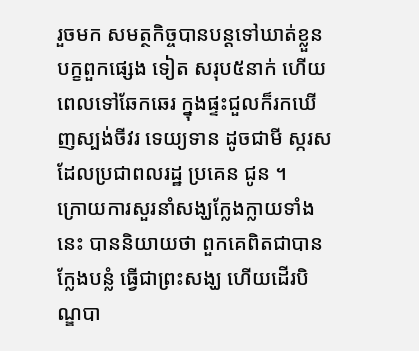រួចមក សមត្ថកិច្ចបានបន្ដទៅឃាត់ខ្លួនបក្ខពួកផ្សេង ទៀត សរុប៥នាក់ ហើយពេលទៅឆែកឆេរ ក្នុងផ្ទះជួលក៏រកឃើញស្បង់ចីវរ ទេយ្យទាន ដូចជាមី ស្ករស ដែលប្រជាពលរដ្ឋ ប្រគេន ជូន ។
ក្រោយការសួរនាំសង្ឃក្លែងក្លាយទាំងនេះ បាននិយាយថា ពួកគេពិតជាបានក្លែងបន្លំ ធ្វើជាព្រះសង្ឃ ហើយដើរបិណ្ឌបា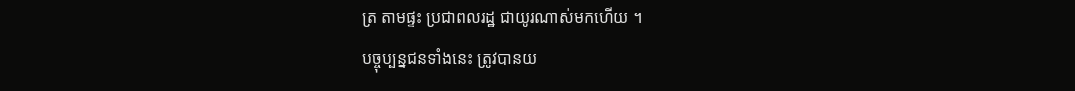ត្រ តាមផ្ទះ ប្រជាពលរដ្ឋ ជាយូរណាស់មកហើយ ។
បច្ចុប្បន្នជនទាំងនេះ ត្រូវបានយ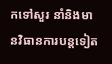កទៅសួរ នាំនិងមានវិធានការបន្ដទៀត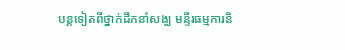បន្ដទៀតពីថ្នាក់ដឹកនាំសង្ឃ មន្ទីរធម្មការនិ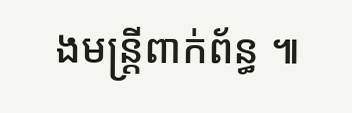ងមន្ដ្រីពាក់ព័ន្ធ ៕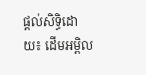ផ្ដល់សិទ្ធិដោយ៖ ដើមអម្ពិល